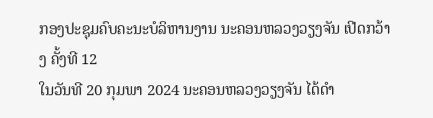ກອງປະຊຸມຄົບຄະນະບໍລິຫານງານ ນະຄອນຫລວງວຽງຈັນ ເປີດກວ້າງ ຄັ້ງທີ 12
ໃນວັນທີ 20 ກຸມພາ 2024 ນະຄອນຫລວງວຽງຈັນ ໄດ້ດໍາ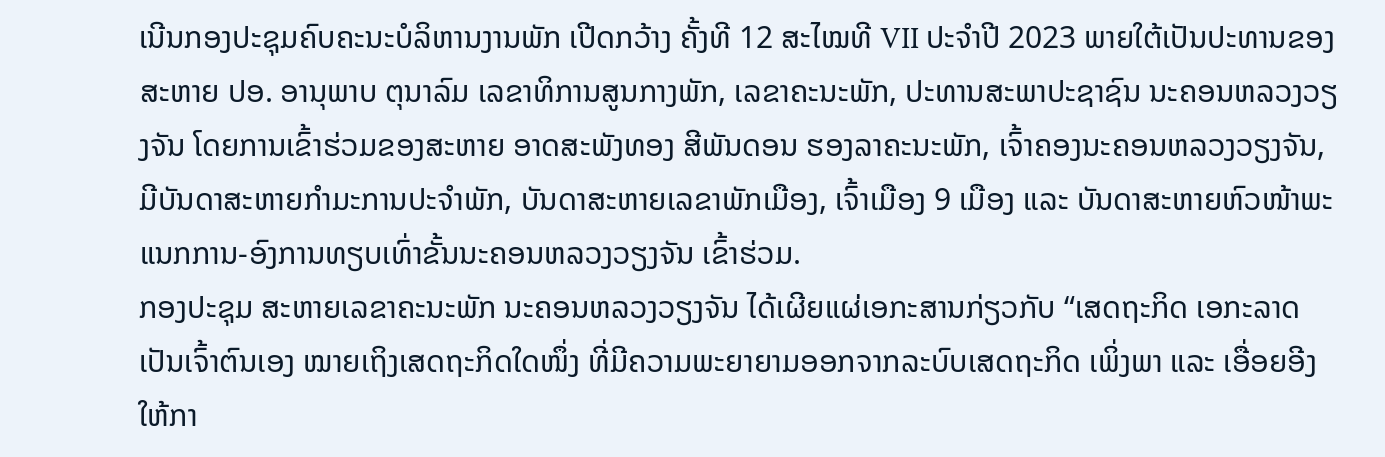ເນີນກອງປະຊຸມຄົບຄະນະບໍລິຫານງານພັກ ເປີດກວ້າງ ຄັ້ງທີ 12 ສະໄໝທີ VII ປະຈໍາປີ 2023 ພາຍໃຕ້ເປັນປະທານຂອງສະຫາຍ ປອ. ອານຸພາບ ຕຸນາລົມ ເລຂາທິການສູນກາງພັກ, ເລຂາຄະນະພັກ, ປະທານສະພາປະຊາຊົນ ນະຄອນຫລວງວຽງຈັນ ໂດຍການເຂົ້າຮ່ວມຂອງສະຫາຍ ອາດສະພັງທອງ ສີພັນດອນ ຮອງລາຄະນະພັກ, ເຈົ້າຄອງນະຄອນຫລວງວຽງຈັນ, ມີບັນດາສະຫາຍກໍາມະການປະຈໍາພັກ, ບັນດາສະຫາຍເລຂາພັກເມືອງ, ເຈົ້າເມືອງ 9 ເມືອງ ແລະ ບັນດາສະຫາຍຫົວໜ້າພະແນກການ-ອົງການທຽບເທົ່າຂັ້ນນະຄອນຫລວງວຽງຈັນ ເຂົ້າຮ່ວມ.
ກອງປະຊຸມ ສະຫາຍເລຂາຄະນະພັກ ນະຄອນຫລວງວຽງຈັນ ໄດ້ເຜີຍແຜ່ເອກະສານກ່ຽວກັບ “ເສດຖະກິດ ເອກະລາດ ເປັນເຈົ້າຕົນເອງ ໝາຍເຖິງເສດຖະກິດໃດໜຶ່ງ ທີ່ມີຄວາມພະຍາຍາມອອກຈາກລະບົບເສດຖະກິດ ເພິ່ງພາ ແລະ ເອື່ອຍອີງ ໃຫ້ກາ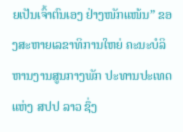ຍເປັນເຈົ້າຕົນເອງ ຢ່າງໜັກແໜ້ນ” ຂອງສະຫາຍເລຂາທິການໃຫຍ່ ຄະນະບໍລິຫານງານສູນກາງພັກ ປະທານປະເທດ ແຫ່ງ ສປປ ລາວ ຊຶ່ງ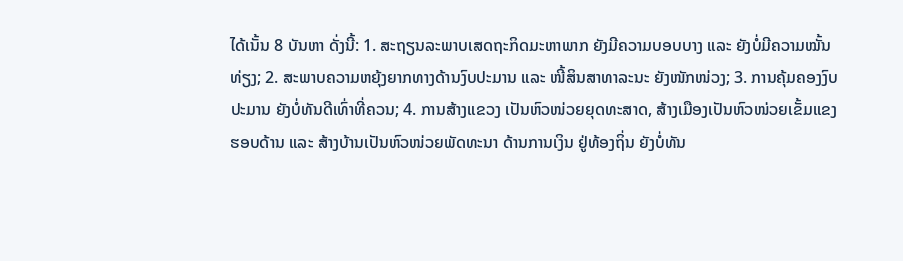ໄດ້ເນັ້ນ 8 ບັນຫາ ດັ່ງນີ້: 1. ສະຖຽນລະພາບເສດຖະກິດມະຫາພາກ ຍັງມີຄວາມບອບບາງ ແລະ ຍັງບໍ່ມີຄວາມໝັ້ນທ່ຽງ; 2. ສະພາບຄວາມຫຍຸ້ງຍາກທາງດ້ານງົບປະມານ ແລະ ໜີ້ສິນສາທາລະນະ ຍັງໜັກໜ່ວງ; 3. ການຄຸ້ມຄອງງົບປະມານ ຍັງບໍ່ທັນດີເທົ່າທີ່ຄວນ; 4. ການສ້າງແຂວງ ເປັນຫົວໜ່ວຍຍຸດທະສາດ, ສ້າງເມືອງເປັນຫົວໜ່ວຍເຂັ້ມແຂງຮອບດ້ານ ແລະ ສ້າງບ້ານເປັນຫົວໜ່ວຍພັດທະນາ ດ້ານການເງິນ ຢູ່ທ້ອງຖິ່ນ ຍັງບໍ່ທັນ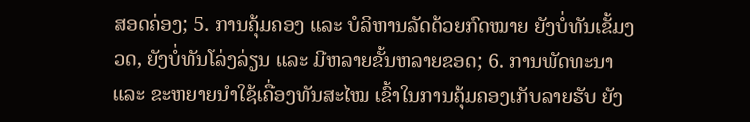ສອດຄ່ອງ; 5. ການຄຸ້ມຄອງ ແລະ ບໍລິຫານລັດດ້ວຍກົດໝາຍ ຍັງບໍ່ທັນເຂັ້ມງວດ, ຍັງບໍ່ທັນໂລ່ງລ່ຽນ ແລະ ມີຫລາຍຂັ້ນຫລາຍຂອດ; 6. ການພັດທະນາ ແລະ ຂະຫຍາຍນໍາໃຊ້ເຄື່ອງທັນສະໄໝ ເຂົ້າໃນການຄຸ້ມຄອງເກັບລາຍຮັບ ຍັງ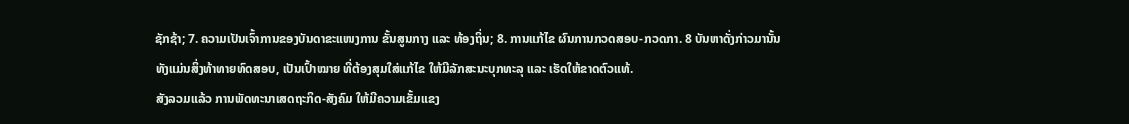ຊັກຊ້າ; 7. ຄວາມເປັນເຈົ້າການຂອງບັນດາຂະແໜງການ ຂັ້ນສູນກາງ ແລະ ທ້ອງຖິ່ນ; 8. ການແກ້ໄຂ ຜົນການກວດສອບ-ກວດກາ. 8 ບັນຫາດັ່ງກ່າວມານັ້ນ ທັງແມ່ນສິ່ງທ້າທາຍທົດສອບ, ເປັນເປົ້າໝາຍ ທີ່ຕ້ອງສຸມໃສ່ແກ້ໄຂ ໃຫ້ມີລັກສະນະບຸກທະລຸ ແລະ ເຮັດໃຫ້ຂາດຕົວແທ້.
ສັງລວມແລ້ວ ການພັດທະນາເສດຖະກິດ-ສັງຄົມ ໃຫ້ມີຄວາມເຂັ້ມແຂງ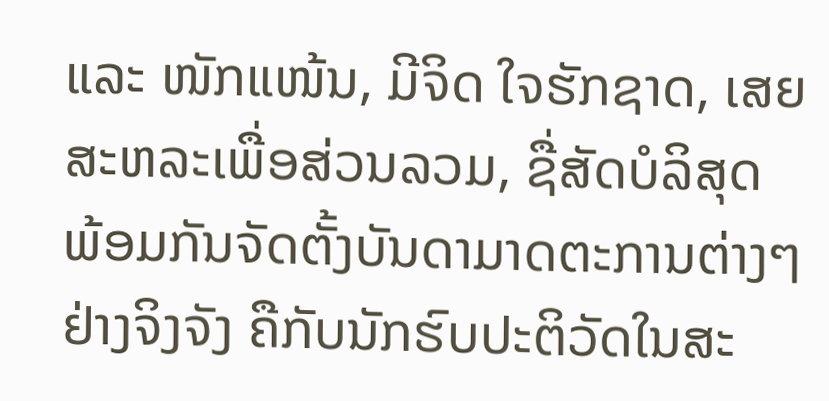ແລະ ໜັກແໜ້ນ, ມີຈິດ ໃຈຮັກຊາດ, ເສຍສະຫລະເພື່ອສ່ວນລວມ, ຊື່ສັດບໍລິສຸດ ພ້ອມກັນຈັດຕັ້ງບັນດາມາດຕະການຕ່າງໆ ຢ່າງຈິງຈັງ ຄືກັບນັກຮົບປະຕິວັດໃນສະ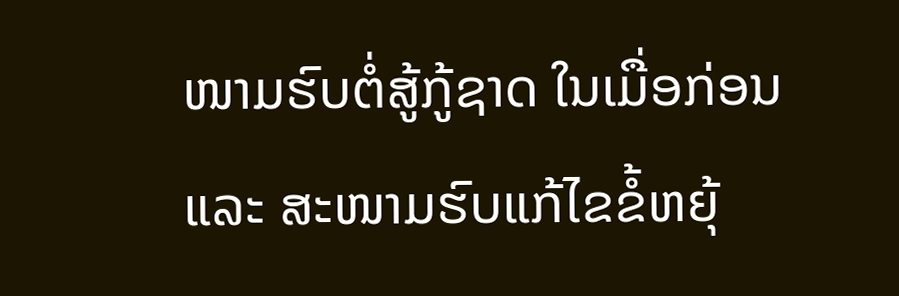ໜາມຮົບຕໍ່ສູ້ກູ້ຊາດ ໃນເມື່ອກ່ອນ ແລະ ສະໜາມຮົບແກ້ໄຂຂໍ້ຫຍຸ້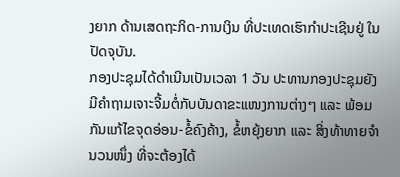ງຍາກ ດ້ານເສດຖະກິດ-ການເງິນ ທີ່ປະເທດເຮົາກໍາປະເຊີນຢູ່ ໃນປັດຈຸບັນ.
ກອງປະຊຸມໄດ້ດໍາເນີນເປັນເວລາ 1 ວັນ ປະທານກອງປະຊຸມຍັງມີຄໍາຖາມເຈາະຈີ້ມຕໍ່ກັບບັນດາຂະແໜງການຕ່າງໆ ແລະ ພ້ອມກັນແກ້ໄຂຈຸດອ່ອນ-ຂໍ້ຄົງຄ້າງ, ຂໍ້ຫຍຸ້ງຍາກ ແລະ ສິ່ງທ້າທາຍຈໍານວນໜຶ່ງ ທີ່ຈະຕ້ອງໄດ້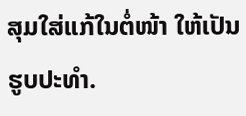ສຸມໃສ່ແກ້ໃນຕໍ່ໜ້າ ໃຫ້ເປັນຮູບປະທໍາ.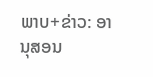ພາບ+ຂ່າວ: ອານຸສອນ